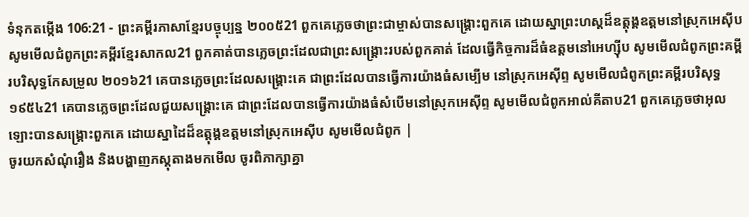ទំនុកតម្កើង 106:21 - ព្រះគម្ពីរភាសាខ្មែរបច្ចុប្បន្ន ២០០៥21 ពួកគេភ្លេចថាព្រះជាម្ចាស់បានសង្គ្រោះពួកគេ ដោយស្នាព្រះហស្ដដ៏ឧត្តុង្គឧត្ដមនៅស្រុកអេស៊ីប សូមមើលជំពូកព្រះគម្ពីរខ្មែរសាកល21 ពួកគាត់បានភ្លេចព្រះដែលជាព្រះសង្គ្រោះរបស់ពួកគាត់ ដែលធ្វើកិច្ចការដ៏ធំឧត្ដមនៅអេហ្ស៊ីប សូមមើលជំពូកព្រះគម្ពីរបរិសុទ្ធកែសម្រួល ២០១៦21 គេបានភ្លេចព្រះដែលសង្គ្រោះគេ ជាព្រះដែលបានធ្វើការយ៉ាងធំសម្បើម នៅស្រុកអេស៊ីព្ទ សូមមើលជំពូកព្រះគម្ពីរបរិសុទ្ធ ១៩៥៤21 គេបានភ្លេចព្រះដែលជួយសង្គ្រោះគេ ជាព្រះដែលបានធ្វើការយ៉ាងធំសំបើមនៅស្រុកអេស៊ីព្ទ សូមមើលជំពូកអាល់គីតាប21 ពួកគេភ្លេចថាអុលឡោះបានសង្គ្រោះពួកគេ ដោយស្នាដៃដ៏ឧត្តុង្គឧត្ដមនៅស្រុកអេស៊ីប សូមមើលជំពូក |
ចូរយកសំណុំរឿង និងបង្ហាញភស្តុតាងមកមើល ចូរពិភាក្សាគ្នា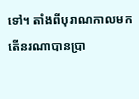ទៅ។ តាំងពីបុរាណកាលមក តើនរណាបានប្រា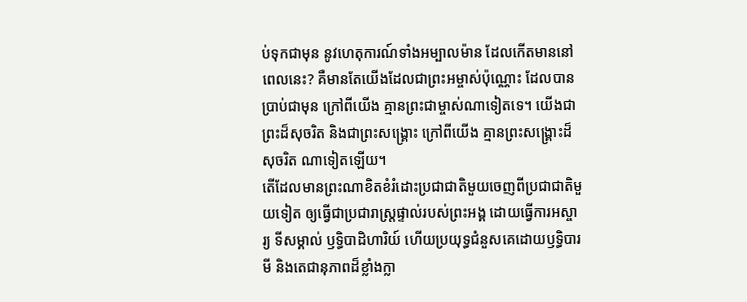ប់ទុកជាមុន នូវហេតុការណ៍ទាំងអម្បាលម៉ាន ដែលកើតមាននៅពេលនេះ? គឺមានតែយើងដែលជាព្រះអម្ចាស់ប៉ុណ្ណោះ ដែលបានប្រាប់ជាមុន ក្រៅពីយើង គ្មានព្រះជាម្ចាស់ណាទៀតទេ។ យើងជាព្រះដ៏សុចរិត និងជាព្រះសង្គ្រោះ ក្រៅពីយើង គ្មានព្រះសង្គ្រោះដ៏សុចរិត ណាទៀតឡើយ។
តើដែលមានព្រះណាខិតខំរំដោះប្រជាជាតិមួយចេញពីប្រជាជាតិមួយទៀត ឲ្យធ្វើជាប្រជារាស្ត្រផ្ទាល់របស់ព្រះអង្គ ដោយធ្វើការអស្ចារ្យ ទីសម្គាល់ ឫទ្ធិបាដិហារិយ៍ ហើយប្រយុទ្ធជំនួសគេដោយឫទ្ធិបារមី និងតេជានុភាពដ៏ខ្លាំងក្លា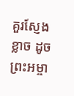គួរស្ញែងខ្លាច ដូចព្រះអម្ចា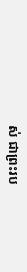ស់ ជាព្រះរប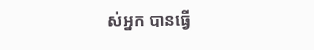ស់អ្នក បានធ្វើ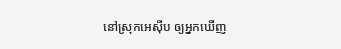នៅស្រុកអេស៊ីប ឲ្យអ្នកឃើញ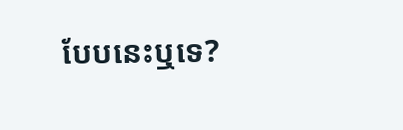បែបនេះឬទេ?